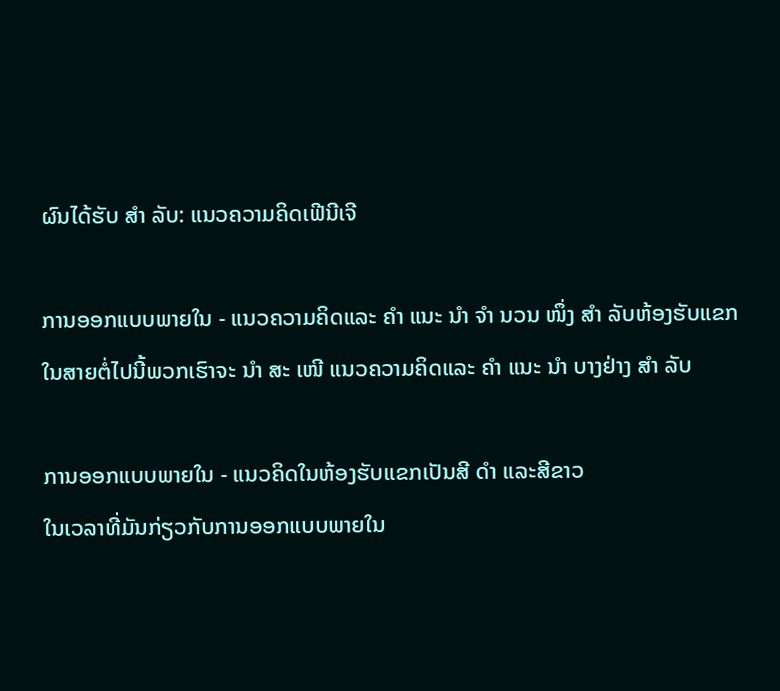ຜົນໄດ້ຮັບ ສຳ ລັບ: ແນວຄວາມຄິດເຟີນີເຈີ

ການອອກແບບພາຍໃນ - ແນວຄວາມຄິດແລະ ຄຳ ແນະ ນຳ ຈຳ ນວນ ໜຶ່ງ ສຳ ລັບຫ້ອງຮັບແຂກ
ໃນສາຍຕໍ່ໄປນີ້ພວກເຮົາຈະ ນຳ ສະ ເໜີ ແນວຄວາມຄິດແລະ ຄຳ ແນະ ນຳ ບາງຢ່າງ ສຳ ລັບ

ການອອກແບບພາຍໃນ - ແນວຄິດໃນຫ້ອງຮັບແຂກເປັນສີ ດຳ ແລະສີຂາວ
ໃນເວລາທີ່ມັນກ່ຽວກັບການອອກແບບພາຍໃນ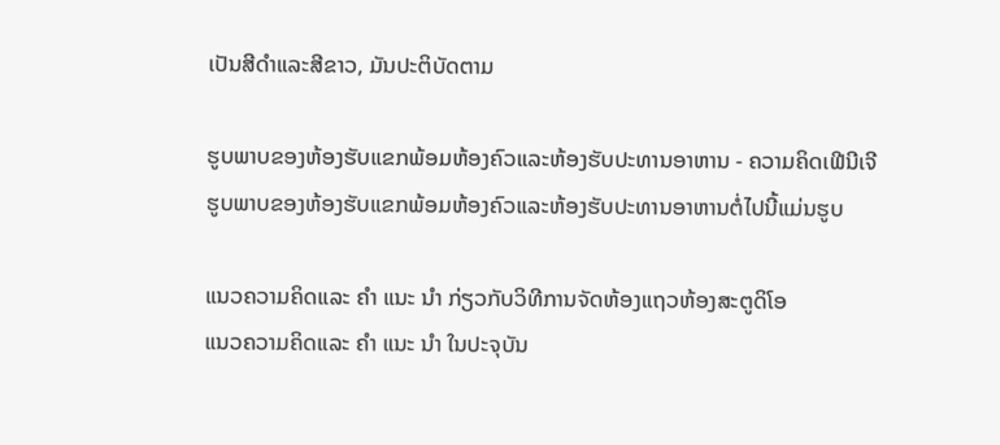ເປັນສີດໍາແລະສີຂາວ, ມັນປະຕິບັດຕາມ

ຮູບພາບຂອງຫ້ອງຮັບແຂກພ້ອມຫ້ອງຄົວແລະຫ້ອງຮັບປະທານອາຫານ - ຄວາມຄິດເຟີນີເຈີ
ຮູບພາບຂອງຫ້ອງຮັບແຂກພ້ອມຫ້ອງຄົວແລະຫ້ອງຮັບປະທານອາຫານຕໍ່ໄປນີ້ແມ່ນຮູບ

ແນວຄວາມຄິດແລະ ຄຳ ແນະ ນຳ ກ່ຽວກັບວິທີການຈັດຫ້ອງແຖວຫ້ອງສະຕູດິໂອ
ແນວຄວາມຄິດແລະ ຄຳ ແນະ ນຳ ໃນປະຈຸບັນ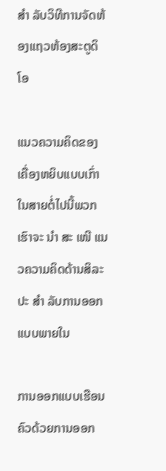ສຳ ລັບວິທີການຈັດຫ້ອງແຖວຫ້ອງສະຕູດິໂອ

ແນວຄວາມຄິດຂອງເຄື່ອງຫຍິບແບບເກົ່າ
ໃນສາຍຕໍ່ໄປນີ້ພວກເຮົາຈະ ນຳ ສະ ເໜີ ແນວຄວາມຄິດດ້ານສິລະປະ ສຳ ລັບການອອກແບບພາຍໃນ

ການອອກແບບເຮືອນຄົວດ້ວຍການອອກ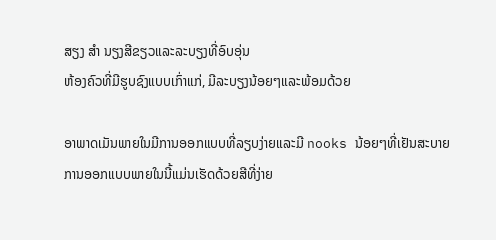ສຽງ ສຳ ນຽງສີຂຽວແລະລະບຽງທີ່ອົບອຸ່ນ
ຫ້ອງຄົວທີ່ມີຮູບຊົງແບບເກົ່າແກ່, ມີລະບຽງນ້ອຍໆແລະພ້ອມດ້ວຍ

ອາພາດເມັນພາຍໃນມີການອອກແບບທີ່ລຽບງ່າຍແລະມີ nooks ນ້ອຍໆທີ່ເຢັນສະບາຍ
ການອອກແບບພາຍໃນນີ້ແມ່ນເຮັດດ້ວຍສີທີ່ງ່າຍ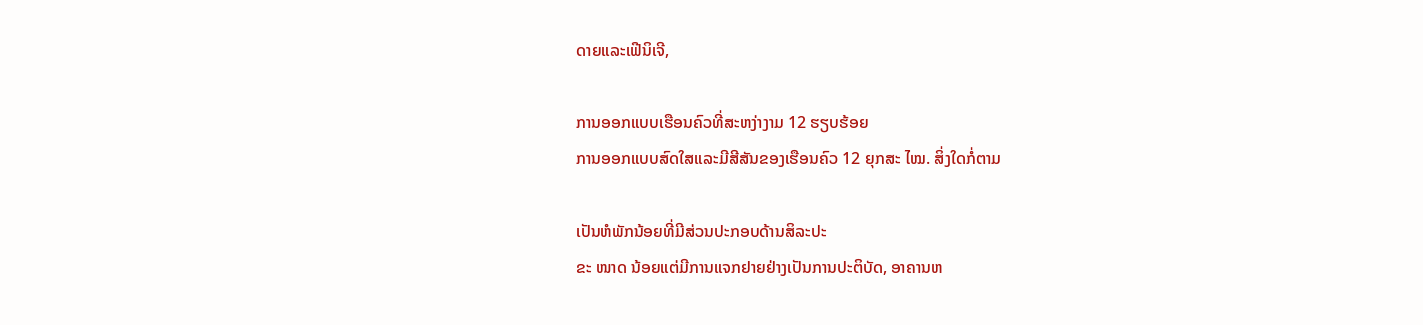ດາຍແລະເຟີນິເຈີ,

ການອອກແບບເຮືອນຄົວທີ່ສະຫງ່າງາມ 12 ຮຽບຮ້ອຍ
ການອອກແບບສົດໃສແລະມີສີສັນຂອງເຮືອນຄົວ 12 ຍຸກສະ ໄໝ. ສິ່ງໃດກໍ່ຕາມ

ເປັນຫໍພັກນ້ອຍທີ່ມີສ່ວນປະກອບດ້ານສິລະປະ
ຂະ ໜາດ ນ້ອຍແຕ່ມີການແຈກຢາຍຢ່າງເປັນການປະຕິບັດ, ອາຄານຫ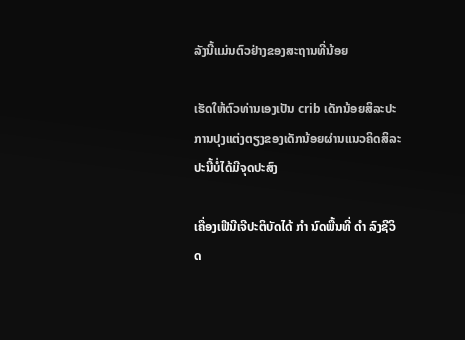ລັງນີ້ແມ່ນຕົວຢ່າງຂອງສະຖານທີ່ນ້ອຍ

ເຮັດໃຫ້ຕົວທ່ານເອງເປັນ crib ເດັກນ້ອຍສິລະປະ
ການປຸງແຕ່ງຕຽງຂອງເດັກນ້ອຍຜ່ານແນວຄິດສິລະປະນີ້ບໍ່ໄດ້ມີຈຸດປະສົງ

ເຄື່ອງເຟີນີເຈີປະຕິບັດໄດ້ ກຳ ນົດພື້ນທີ່ ດຳ ລົງຊີວິດ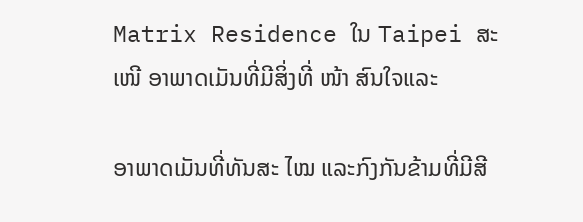Matrix Residence ໃນ Taipei ສະ ເໜີ ອາພາດເມັນທີ່ມີສິ່ງທີ່ ໜ້າ ສົນໃຈແລະ

ອາພາດເມັນທີ່ທັນສະ ໄໝ ແລະກົງກັນຂ້າມທີ່ມີສີ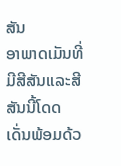ສັນ
ອາພາດເມັນທີ່ມີສີສັນແລະສີສັນນີ້ໂດດເດັ່ນພ້ອມດ້ວ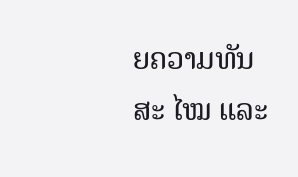ຍຄວາມທັນສະ ໄໝ ແລະ